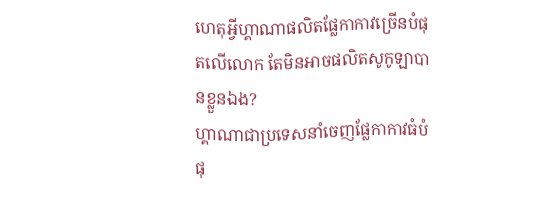ហេតុអ្វីហ្គាណាផលិតផ្លែកាកាវច្រើនបំផុតលើលោក តែមិនអាចផលិតសូកូឡាបានខ្លួនឯង?
ហ្គាណាជាប្រទេសនាំចេញផ្លែកាកាវធំបំផុ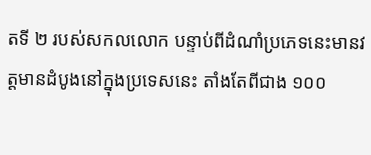តទី ២ របស់សកលលោក បន្ទាប់ពីដំណាំប្រភេទនេះមានវត្តមានដំបូងនៅក្នុងប្រទេសនេះ តាំងតែពីជាង ១០០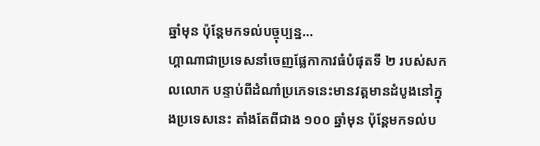ឆ្នាំមុន ប៉ុន្តែមកទល់បច្ចុប្បន្ន…
ហ្គាណាជាប្រទេសនាំចេញផ្លែកាកាវធំបំផុតទី ២ របស់សកលលោក បន្ទាប់ពីដំណាំប្រភេទនេះមានវត្តមានដំបូងនៅក្នុងប្រទេសនេះ តាំងតែពីជាង ១០០ ឆ្នាំមុន ប៉ុន្តែមកទល់ប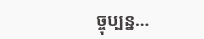ច្ចុប្បន្ន…